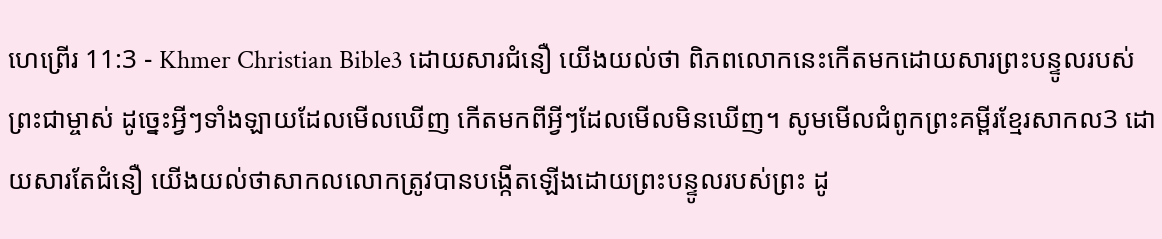ហេព្រើរ 11:3 - Khmer Christian Bible3 ដោយសារជំនឿ យើងយល់ថា ពិភពលោកនេះកើតមកដោយសារព្រះបន្ទូលរបស់ព្រះជាម្ចាស់ ដូច្នេះអ្វីៗទាំងឡាយដែលមើលឃើញ កើតមកពីអ្វីៗដែលមើលមិនឃើញ។ សូមមើលជំពូកព្រះគម្ពីរខ្មែរសាកល3 ដោយសារតែជំនឿ យើងយល់ថាសាកលលោកត្រូវបានបង្កើតឡើងដោយព្រះបន្ទូលរបស់ព្រះ ដូ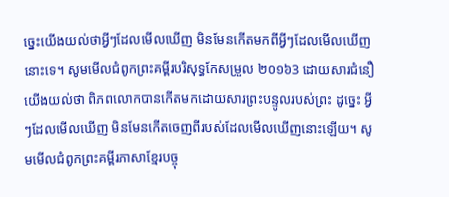ច្នេះយើងយល់ថាអ្វីៗដែលមើលឃើញ មិនមែនកើតមកពីអ្វីៗដែលមើលឃើញនោះទេ។ សូមមើលជំពូកព្រះគម្ពីរបរិសុទ្ធកែសម្រួល ២០១៦3 ដោយសារជំនឿ យើងយល់ថា ពិភពលោកបានកើតមកដោយសារព្រះបន្ទូលរបស់ព្រះ ដូច្នេះ អ្វីៗដែលមើលឃើញ មិនមែនកើតចេញពីរបស់ដែលមើលឃើញនោះឡើយ។ សូមមើលជំពូកព្រះគម្ពីរភាសាខ្មែរបច្ចុ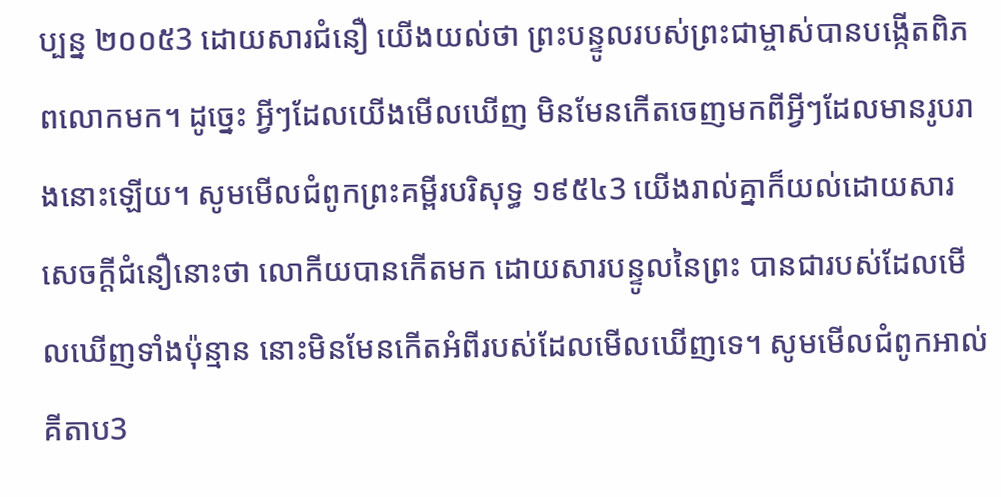ប្បន្ន ២០០៥3 ដោយសារជំនឿ យើងយល់ថា ព្រះបន្ទូលរបស់ព្រះជាម្ចាស់បានបង្កើតពិភពលោកមក។ ដូច្នេះ អ្វីៗដែលយើងមើលឃើញ មិនមែនកើតចេញមកពីអ្វីៗដែលមានរូបរាងនោះឡើយ។ សូមមើលជំពូកព្រះគម្ពីរបរិសុទ្ធ ១៩៥៤3 យើងរាល់គ្នាក៏យល់ដោយសារសេចក្ដីជំនឿនោះថា លោកីយបានកើតមក ដោយសារបន្ទូលនៃព្រះ បានជារបស់ដែលមើលឃើញទាំងប៉ុន្មាន នោះមិនមែនកើតអំពីរបស់ដែលមើលឃើញទេ។ សូមមើលជំពូកអាល់គីតាប3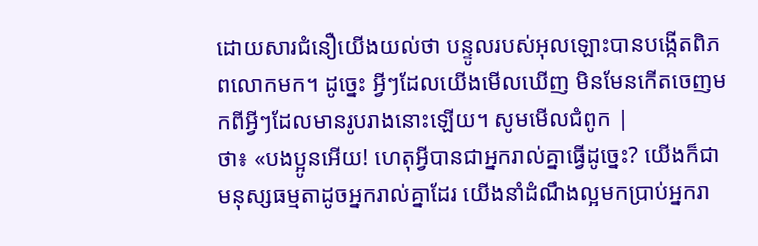ដោយសារជំនឿយើងយល់ថា បន្ទូលរបស់អុលឡោះបានបង្កើតពិភពលោកមក។ ដូច្នេះ អ្វីៗដែលយើងមើលឃើញ មិនមែនកើតចេញមកពីអ្វីៗដែលមានរូបរាងនោះឡើយ។ សូមមើលជំពូក |
ថា៖ «បងប្អូនអើយ! ហេតុអ្វីបានជាអ្នករាល់គ្នាធ្វើដូច្នេះ? យើងក៏ជាមនុស្សធម្មតាដូចអ្នករាល់គ្នាដែរ យើងនាំដំណឹងល្អមកប្រាប់អ្នករា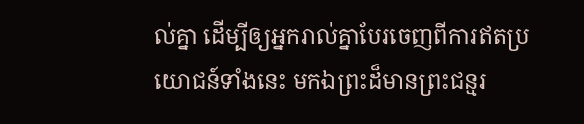ល់គ្នា ដើម្បីឲ្យអ្នករាល់គ្នាបែរចេញពីការឥតប្រយោជន៍ទាំងនេះ មកឯព្រះដ៏មានព្រះជន្មរ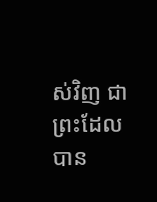ស់វិញ ជាព្រះដែលបាន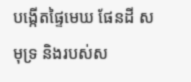បង្កើតផ្ទៃមេឃ ផែនដី សមុទ្រ និងរបស់ស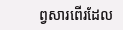ព្វសារពើរដែល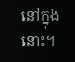នៅក្នុងនោះ។